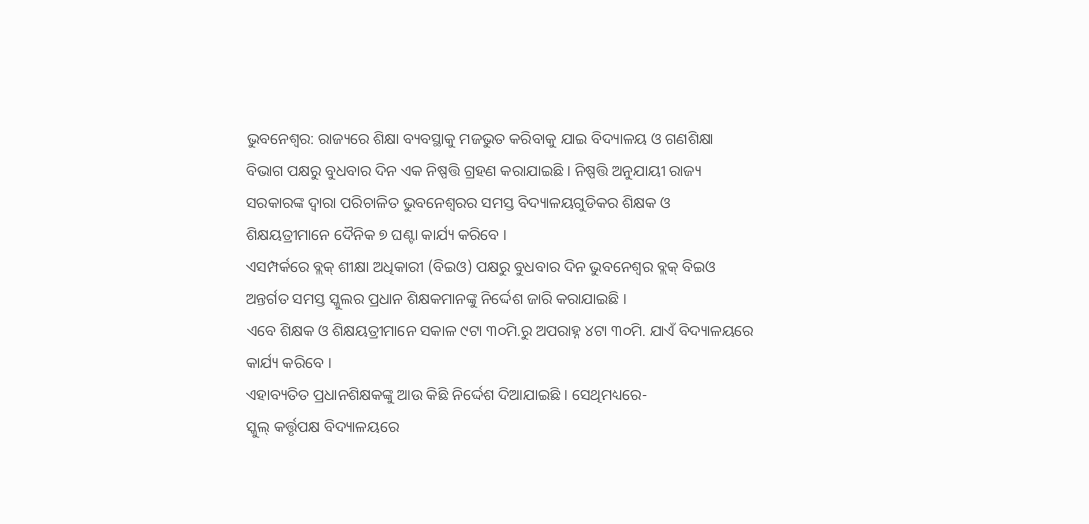ଭୁବନେଶ୍ୱର: ରାଜ୍ୟରେ ଶିକ୍ଷା ବ୍ୟବସ୍ଥାକୁ ମଜଭୁତ କରିବାକୁ ଯାଇ ବିଦ୍ୟାଳୟ ଓ ଗଣଶିକ୍ଷା ବିଭାଗ ପକ୍ଷରୁ ବୁଧବାର ଦିନ ଏକ ନିଷ୍ପତ୍ତି ଗ୍ରହଣ କରାଯାଇଛି । ନିଷ୍ପତ୍ତି ଅନୁଯାୟୀ ରାଜ୍ୟ ସରକାରଙ୍କ ଦ୍ୱାରା ପରିଚାଳିତ ଭୁବନେଶ୍ୱରର ସମସ୍ତ ବିଦ୍ୟାଳୟଗୁଡିକର ଶିକ୍ଷକ ଓ ଶିକ୍ଷୟତ୍ରୀମାନେ ଦୈନିକ ୭ ଘଣ୍ଟା କାର୍ଯ୍ୟ କରିବେ ।
ଏସମ୍ପର୍କରେ ବ୍ଲକ୍ ଶୀକ୍ଷା ଅଧିକାରୀ (ବିଇଓ) ପକ୍ଷରୁ ବୁଧବାର ଦିନ ଭୁବନେଶ୍ୱର ବ୍ଲକ୍ ବିଇଓ ଅନ୍ତର୍ଗତ ସମସ୍ତ ସ୍କୁଲର ପ୍ରଧାନ ଶିକ୍ଷକମାନଙ୍କୁ ନିର୍ଦ୍ଦେଶ ଜାରି କରାଯାଇଛି ।
ଏବେ ଶିକ୍ଷକ ଓ ଶିକ୍ଷୟତ୍ରୀମାନେ ସକାଳ ୯ଟା ୩୦ମି.ରୁ ଅପରାହ୍ନ ୪ଟା ୩୦ମି. ଯାଏଁ ବିଦ୍ୟାଳୟରେ କାର୍ଯ୍ୟ କରିବେ ।
ଏହାବ୍ୟତିତ ପ୍ରଧାନଶିକ୍ଷକଙ୍କୁ ଆଉ କିଛି ନିର୍ଦ୍ଦେଶ ଦିଆଯାଇଛି । ସେଥିମଧ୍ୟରେ-
ସ୍କୁଲ୍ କର୍ତ୍ତୃପକ୍ଷ ବିଦ୍ୟାଳୟରେ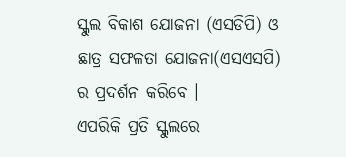ସ୍କୁଲ ବିକାଶ ଯୋଜନା (ଏସଡିପି) ଓ ଛାତ୍ର ସଫଳତା ଯୋଜନା(ଏସଏସପି) ର ପ୍ରଦର୍ଶନ କରିବେ ।
ଏପରିକି ପ୍ରତି ସ୍କୁଲରେ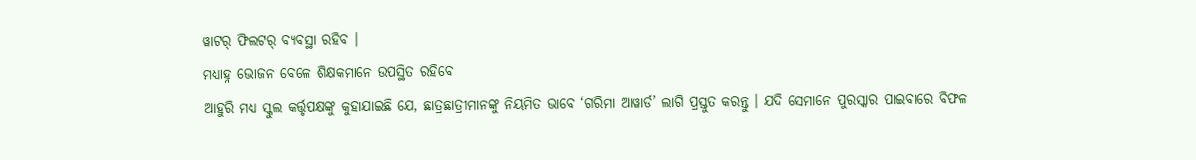ୱାଟର୍ ଫିଲଟର୍ ବ୍ୟବସ୍ଥା ରହିବ ।
ମଧ୍ୟାହ୍ନ ଭୋଜନ ବେଳେ ଶିକ୍ଷକମାନେ ଉପସ୍ଥିତ ରହିବେ
ଆହୁରି ମଧ୍ୟ ସ୍କୁଲ କର୍ତ୍ତୃପକ୍ଷଙ୍କୁ କୁହାଯାଇଛି ଯେ, ଛାତ୍ରଛାତ୍ରୀମାନଙ୍କୁ ନିୟମିତ ଭାବେ ‘ଗରିମା ଆୱାର୍ଡ’ ଲାଗି ପ୍ରସ୍ତୁତ କରନ୍ତୁ । ଯଦି ସେମାନେ ପୁରସ୍କାର ପାଇବାରେ ବିଫଳ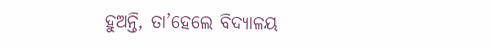ହୁଅନ୍ତି, ତା’ହେଲେ ବିଦ୍ୟାଳୟ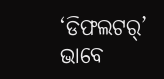‘ଡିଫଲଟର୍’ ଭାବେ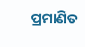ପ୍ରମାଣିତ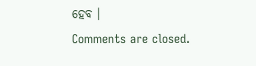ହେବ ।
Comments are closed.